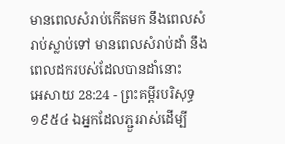មានពេលសំរាប់កើតមក នឹងពេលសំរាប់ស្លាប់ទៅ មានពេលសំរាប់ដាំ នឹងពេលដករបស់ដែលបានដាំនោះ
អេសាយ 28:24 - ព្រះគម្ពីរបរិសុទ្ធ ១៩៥៤ ឯអ្នកដែលភ្ជួររាស់ដើម្បី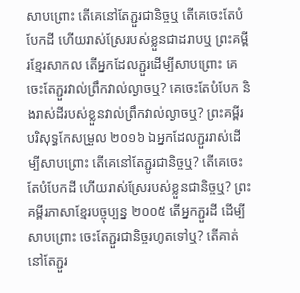សាបព្រោះ តើគេនៅតែភ្ជួរជានិច្ចឬ តើគេចេះតែបំបែកដី ហើយរាស់ស្រែរបស់ខ្លួនជាដរាបឬ ព្រះគម្ពីរខ្មែរសាកល តើអ្នកដែលភ្ជួរដើម្បីសាបព្រោះ គេចេះតែភ្ជួរវាល់ព្រឹកវាល់ល្ងាចឬ? គេចេះតែបំបែក និងរាស់ដីរបស់ខ្លួនវាល់ព្រឹកវាល់ល្ងាចឬ? ព្រះគម្ពីរបរិសុទ្ធកែសម្រួល ២០១៦ ឯអ្នកដែលភ្ជួររាស់ដើម្បីសាបព្រោះ តើគេនៅតែភ្ជូរជានិច្ចឬ? តើគេចេះតែបំបែកដី ហើយរាស់ស្រែរបស់ខ្លួនជានិច្ចឬ? ព្រះគម្ពីរភាសាខ្មែរបច្ចុប្បន្ន ២០០៥ តើអ្នកភ្ជួរដី ដើម្បីសាបព្រោះ ចេះតែភ្ជួរជានិច្ចរហូតទៅឬ? តើគាត់នៅតែភ្ជួរ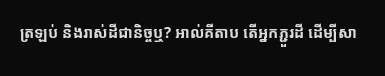ត្រឡប់ និងរាស់ដីជានិច្ចឬ? អាល់គីតាប តើអ្នកភ្ជួរដី ដើម្បីសា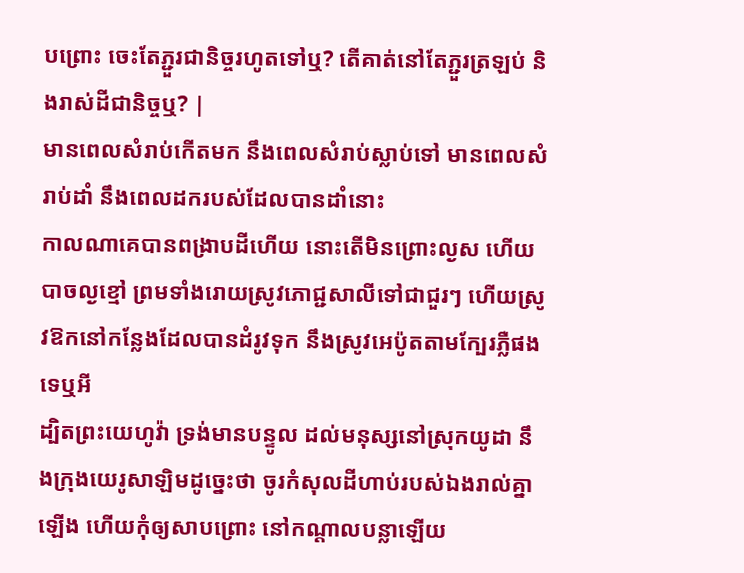បព្រោះ ចេះតែភ្ជួរជានិច្ចរហូតទៅឬ? តើគាត់នៅតែភ្ជួរត្រឡប់ និងរាស់ដីជានិច្ចឬ? |
មានពេលសំរាប់កើតមក នឹងពេលសំរាប់ស្លាប់ទៅ មានពេលសំរាប់ដាំ នឹងពេលដករបស់ដែលបានដាំនោះ
កាលណាគេបានពង្រាបដីហើយ នោះតើមិនព្រោះល្ងស ហើយបាចល្ងខ្មៅ ព្រមទាំងរោយស្រូវភោជ្ជសាលីទៅជាជួរៗ ហើយស្រូវឱកនៅកន្លែងដែលបានដំរូវទុក នឹងស្រូវអេប៉ូតតាមក្បែរភ្លឺផងទេឬអី
ដ្បិតព្រះយេហូវ៉ា ទ្រង់មានបន្ទូល ដល់មនុស្សនៅស្រុកយូដា នឹងក្រុងយេរូសាឡិមដូច្នេះថា ចូរកំសុលដីហាប់របស់ឯងរាល់គ្នាឡើង ហើយកុំឲ្យសាបព្រោះ នៅកណ្តាលបន្លាឡើយ